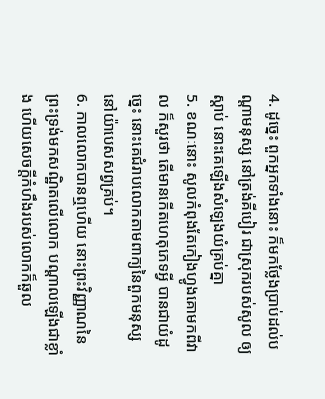4. ដូច្នេះ ពួកអ្នកទាំងនោះ ក៏មកថ្លែងប្រាប់ដល់បណ្តាមនុស្ស នៅត្រង់គីបៀរ ជាស្រុករបស់សូល ឲ្យស្តាប់ នោះគេឡើងសំឡេងយំគ្រប់គ្នា
5. ខណៈនោះ សូលកំពុងតែកៀងហ្វូងគោមកពីវាល ក៏សួរថា តើមានកើតហេតុភេទអ្វី បានជាយំដូច្នេះ នោះគេជំរាបលោកតាមពាក្យនៃពួកមនុស្សនៅយ៉ាបេសសព្វគ្រប់។
6. កាលលោកបានឮហើយ នោះព្រះវិញ្ញាណនៃព្រះទ្រង់មកសណ្ឋិតលើលោក បណ្តាលឡើងជាខ្លាំង ហើយសេចក្តីកំហឹងរបស់លោកក៏ឆួល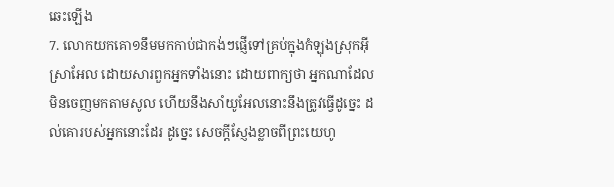ឆេះឡើង
7. លោកយកគោ១នឹមមកកាប់ជាកង់ៗផ្ញើទៅគ្រប់ក្នុងកំឡុងស្រុកអ៊ីស្រាអែល ដោយសារពួកអ្នកទាំងនោះ ដោយពាក្យថា អ្នកណាដែលមិនចេញមកតាមសូល ហើយនឹងសាំយូអែលនោះនឹងត្រូវធ្វើដូច្នេះ ដល់គោរបស់អ្នកនោះដែរ ដូច្នេះ សេចក្តីស្ញែងខ្លាចពីព្រះយេហូ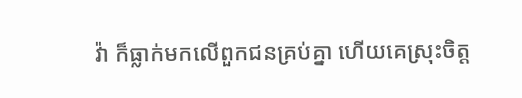វ៉ា ក៏ធ្លាក់មកលើពួកជនគ្រប់គ្នា ហើយគេស្រុះចិត្ត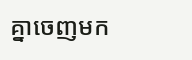គ្នាចេញមក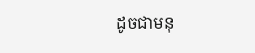ដូចជាមនុ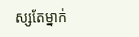ស្សតែម្នាក់